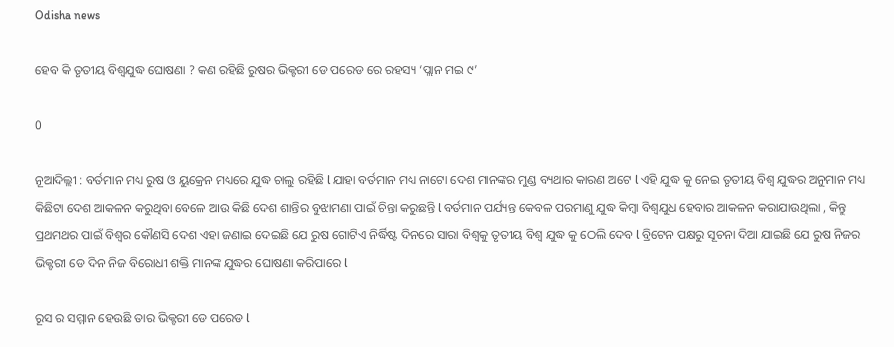Odisha news

ହେବ କି ତୃତୀୟ ବିଶ୍ୱଯୁଦ୍ଧ ଘୋଷଣା ? କଣ ରହିଛି ରୁଷର ଭିକ୍ଟରୀ ଡେ ପରେଡ ରେ ରହସ୍ୟ ‘ପ୍ଲାନ ମଇ ୯’

0

ନୂଆଦିଲ୍ଲୀ : ବର୍ତମାନ ମଧ୍ୟ ରୁଷ ଓ ୟୁକ୍ରେନ ମଧ୍ୟରେ ଯୁଦ୍ଧ ଚାଲୁ ରହିଛି l ଯାହା ବର୍ତମାନ ମଧ୍ୟ ନାଟୋ ଦେଶ ମାନଙ୍କର ମୁଣ୍ଡ ବ୍ୟଥାର କାରଣ ଅଟେ l ଏହି ଯୁଦ୍ଧ କୁ ନେଇ ତୃତୀୟ ବିଶ୍ୱ ଯୁଦ୍ଧର ଅନୁମାନ ମଧ୍ୟ କିଛିଟା ଦେଶ ଆକଳନ କରୁଥିବା ବେଳେ ଆଉ କିଛି ଦେଶ ଶାନ୍ତିର ବୁଝାମଣା ପାଇଁ ଚିନ୍ତା କରୁଛନ୍ତି l ବର୍ତମାନ ପର୍ଯ୍ୟନ୍ତ କେବଳ ପରମାଣୁ ଯୁଦ୍ଧ କିମ୍ବା ବିଶ୍ୱଯୁଧ ହେବାର ଆକଳନ କରାଯାଉଥିଲା , କିନ୍ତୁ ପ୍ରଥମଥର ପାଇଁ ବିଶ୍ୱର କୌଣସି ଦେଶ ଏହା ଜଣାଇ ଦେଇଛି ଯେ ରୁଷ ଗୋଟିଏ ନିର୍ଦ୍ଧିଷ୍ଟ ଦିନରେ ସାରା ବିଶ୍ୱକୁ ତୃତୀୟ ବିଶ୍ୱ ଯୁଦ୍ଧ କୁ ଠେଲି ଦେବ l ବ୍ରିଟେନ ପକ୍ଷରୁ ସୂଚନା ଦିଆ ଯାଇଛି ଯେ ରୁଷ ନିଜର ଭିକ୍ଟରୀ ଡେ ଦିନ ନିଜ ବିରୋଧୀ ଶକ୍ତି ମାନଙ୍କ ଯୁଦ୍ଧର ଘୋଷଣା କରିପାରେ l

ରୂସ ର ସମ୍ମାନ ହେଉଛି ତାର ଭିକ୍ଟରୀ ଡେ ପରେଡ l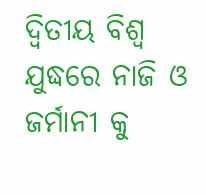ଦ୍ଵିତୀୟ ବିଶ୍ୱ ଯୁଦ୍ଧରେ ନାଜି ଓ ଜର୍ମାନୀ କୁ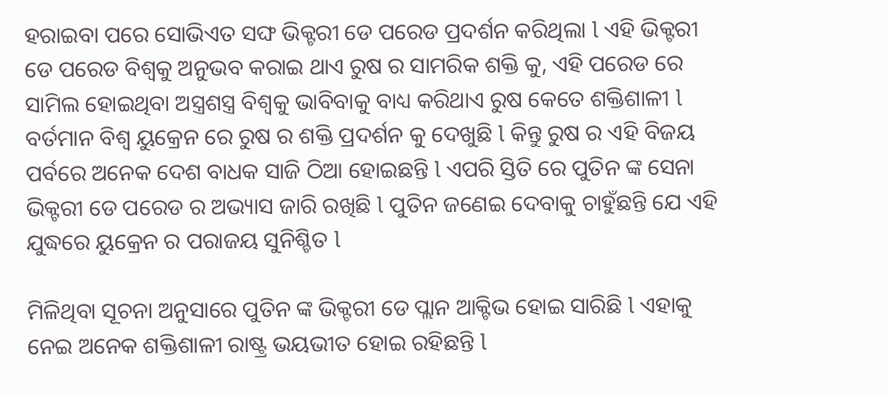ହରାଇବା ପରେ ସୋଭିଏତ ସଙ୍ଘ ଭିକ୍ଟରୀ ଡେ ପରେଡ ପ୍ରଦର୍ଶନ କରିଥିଲା l ଏହି ଭିକ୍ଟରୀ ଡେ ପରେଡ ବିଶ୍ୱକୁ ଅନୁଭବ କରାଇ ଥାଏ ରୁଷ ର ସାମରିକ ଶକ୍ତି କୁ, ଏହି ପରେଡ ରେ ସାମିଲ ହୋଇଥିବା ଅସ୍ତ୍ରଶସ୍ତ୍ର ବିଶ୍ୱକୁ ଭାବିବାକୁ ବାଧ୍ୟ କରିଥାଏ ରୁଷ କେତେ ଶକ୍ତିଶାଳୀ l ବର୍ତମାନ ବିଶ୍ୱ ୟୁକ୍ରେନ ରେ ରୁଷ ର ଶକ୍ତି ପ୍ରଦର୍ଶନ କୁ ଦେଖୁଛି l କିନ୍ତୁ ରୁଷ ର ଏହି ବିଜୟ ପର୍ବରେ ଅନେକ ଦେଶ ବାଧକ ସାଜି ଠିଆ ହୋଇଛନ୍ତି l ଏପରି ସ୍ତିତି ରେ ପୁତିନ ଙ୍କ ସେନା ଭିକ୍ଟରୀ ଡେ ପରେଡ ର ଅଭ୍ୟାସ ଜାରି ରଖିଛି l ପୁତିନ ଜଣେଇ ଦେବାକୁ ଚାହୁଁଛନ୍ତି ଯେ ଏହି ଯୁଦ୍ଧରେ ୟୁକ୍ରେନ ର ପରାଜୟ ସୁନିଶ୍ଚିତ l

ମିଳିଥିବା ସୂଚନା ଅନୁସାରେ ପୁତିନ ଙ୍କ ଭିକ୍ଟରୀ ଡେ ପ୍ଲାନ ଆକ୍ଟିଭ ହୋଇ ସାରିଛି l ଏହାକୁ ନେଇ ଅନେକ ଶକ୍ତିଶାଳୀ ରାଷ୍ଟ୍ର ଭୟଭୀତ ହୋଇ ରହିଛନ୍ତି l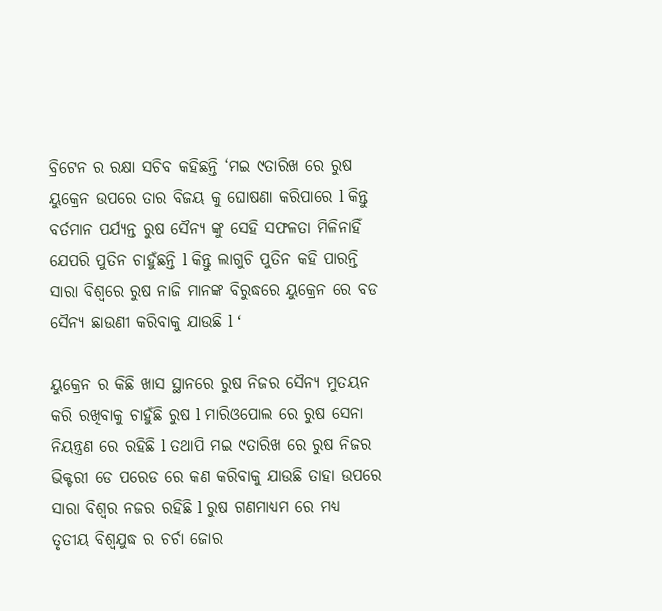ବ୍ରିଟେନ ର ରକ୍ଷା ସଚିବ କହିଛନ୍ତି ‘ମଇ ୯ତାରିଖ ରେ ରୁଷ ୟୁକ୍ରେନ ଉପରେ ତାର ବିଜୟ କୁ ଘୋଷଣା କରିପାରେ l କିନ୍ତୁ ବର୍ତମାନ ପର୍ଯ୍ୟନ୍ତ ରୁଷ ସୈନ୍ୟ ଙ୍କୁ ସେହି ସଫଳତା ମିଳିନାହିଁ ଯେପରି ପୁତିନ ଚାହୁଁଛନ୍ତି l କିନ୍ତୁ ଲାଗୁଚି ପୁତିନ କହି ପାରନ୍ତି ସାରା ବିଶ୍ୱରେ ରୁଷ ନାଜି ମାନଙ୍କ ବିରୁଦ୍ଧରେ ୟୁକ୍ରେନ ରେ ବଡ ସୈନ୍ୟ ଛାଉଣୀ କରିବାକୁ ଯାଉଛି l ‘

ୟୁକ୍ରେନ ର କିଛି ଖାସ ସ୍ଥାନରେ ରୁଷ ନିଜର ସୈନ୍ୟ ମୁତୟନ କରି ରଖିବାକୁ ଚାହୁଁଛି ରୁଷ l ମାରିଓପୋଲ ରେ ରୁଷ ସେନା ନିୟନ୍ତ୍ରଣ ରେ ରହିଛି l ତଥାପି ମଇ ୯ତାରିଖ ରେ ରୁଷ ନିଜର ଭିକ୍ଟରୀ ଡେ ପରେଡ ରେ କଣ କରିବାକୁ ଯାଉଛି ତାହା ଉପରେ ସାରା ବିଶ୍ୱର ନଜର ରହିଛି l ରୁଷ ଗଣମାଧ୍ୟମ ରେ ମଧ୍ୟ ତୃତୀୟ ବିଶ୍ୱଯୁଦ୍ଧ ର ଚର୍ଚା ଜୋର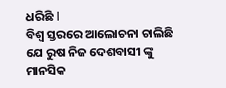ଧରିଛି l
ବିଶ୍ୱ ସ୍ତରରେ ଆଲୋଚନା ଚାଲିଛି ଯେ ରୁଷ ନିଜ ଦେଶବାସୀ ଙ୍କୁ ମାନସିକ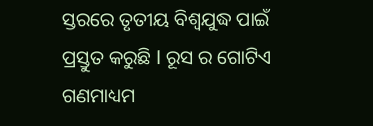ସ୍ତରରେ ତୃତୀୟ ବିଶ୍ୱଯୁଦ୍ଧ ପାଇଁ ପ୍ରସ୍ତୁତ କରୁଛି l ରୂସ ର ଗୋଟିଏ ଗଣମାଧ୍ୟମ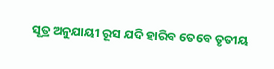ସୂତ୍ର ଅନୁଯାୟୀ ରୂସ ଯଦି ହାରିବ ତେବେ ତୃତୀୟ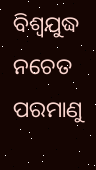ବିଶ୍ୱଯୁଦ୍ଧ ନଚେତ ପରମାଣୁ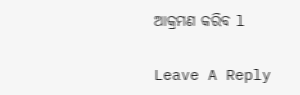ଆକ୍ରମଣ କରିବ l

Leave A Reply